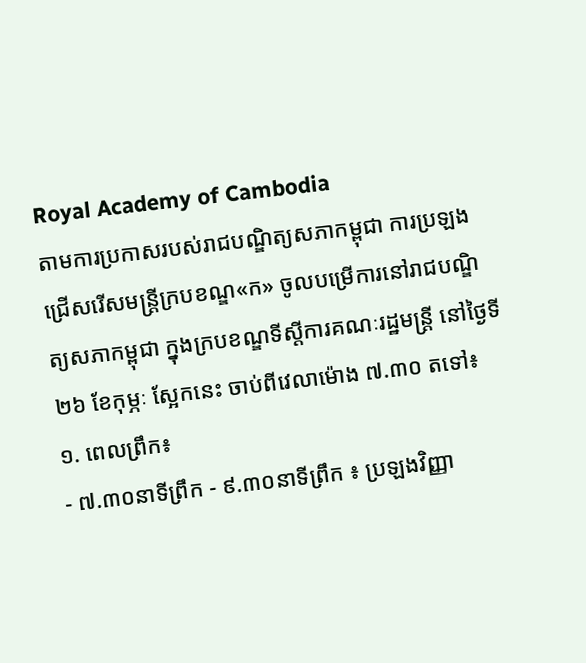Royal Academy of Cambodia
តាមការប្រកាសរបស់រាជបណ្ឌិត្យសភាកម្ពុជា ការប្រឡងជ្រើសរើសមន្ត្រីក្របខណ្ឌ«ក» ចូលបម្រើការនៅរាជបណ្ឌិត្យសភាកម្ពុជា ក្នុងក្របខណ្ឌទីស្តីការគណៈរដ្ឋមន្ត្រី នៅថ្ងៃទី២៦ ខែកុម្ភៈ ស្អែកនេះ ចាប់ពីវេលាម៉ោង ៧.៣០ តទៅ៖
១. ពេលព្រឹក៖
- ៧.៣០នាទីព្រឹក - ៩.៣០នាទីព្រឹក ៖ ប្រឡងវិញ្ញា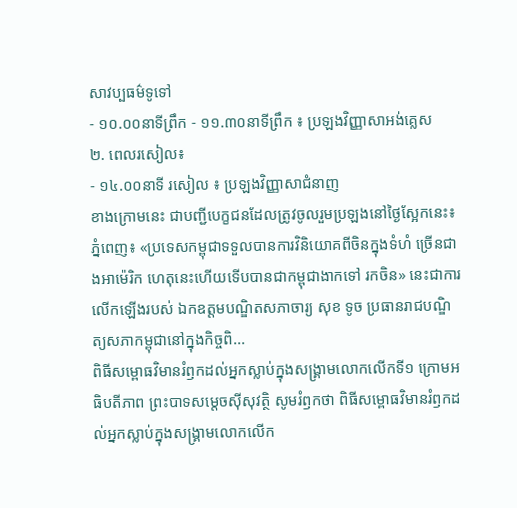សាវប្បធម៌ទូទៅ
- ១០.០០នាទីព្រឹក - ១១.៣០នាទីព្រឹក ៖ ប្រឡងវិញ្ញាសាអង់គ្លេស
២. ពេលរសៀល៖
- ១៤.០០នាទី រសៀល ៖ ប្រឡងវិញ្ញាសាជំនាញ
ខាងក្រោមនេះ ជាបញ្ជីបេក្ខជនដែលត្រូវចូលរួមប្រឡងនៅថ្ងៃស្អែកនេះ៖
ភ្នំពេញ៖ «ប្រទេសកម្ពុជាទទួលបានការវិនិយោគពីចិនក្នុងទំហំ ច្រើនជាងអាម៉េរិក ហេតុនេះហើយទើបបានជាកម្ពុជាងាកទៅ រកចិន» នេះជាការលើកឡើងរបស់ ឯកឧត្ដមបណ្ឌិតសភាចារ្យ សុខ ទូច ប្រធានរាជបណ្ឌិត្យសភាកម្ពុជានៅក្នុងកិច្ចពិ...
ពិធីសម្ពោធវិមានរំឭកដល់អ្នកស្លាប់ក្នុងសង្គ្រាមលោកលើកទី១ ក្រោមអធិបតីភាព ព្រះបាទសម្តេចស៊ីសុវត្ថិ សូមរំឭកថា ពិធីសម្ពោធវិមានរំឭកដល់អ្នកស្លាប់ក្នុងសង្គ្រាមលោកលើក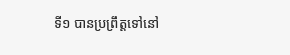ទី១ បានប្រព្រឹត្តទៅនៅ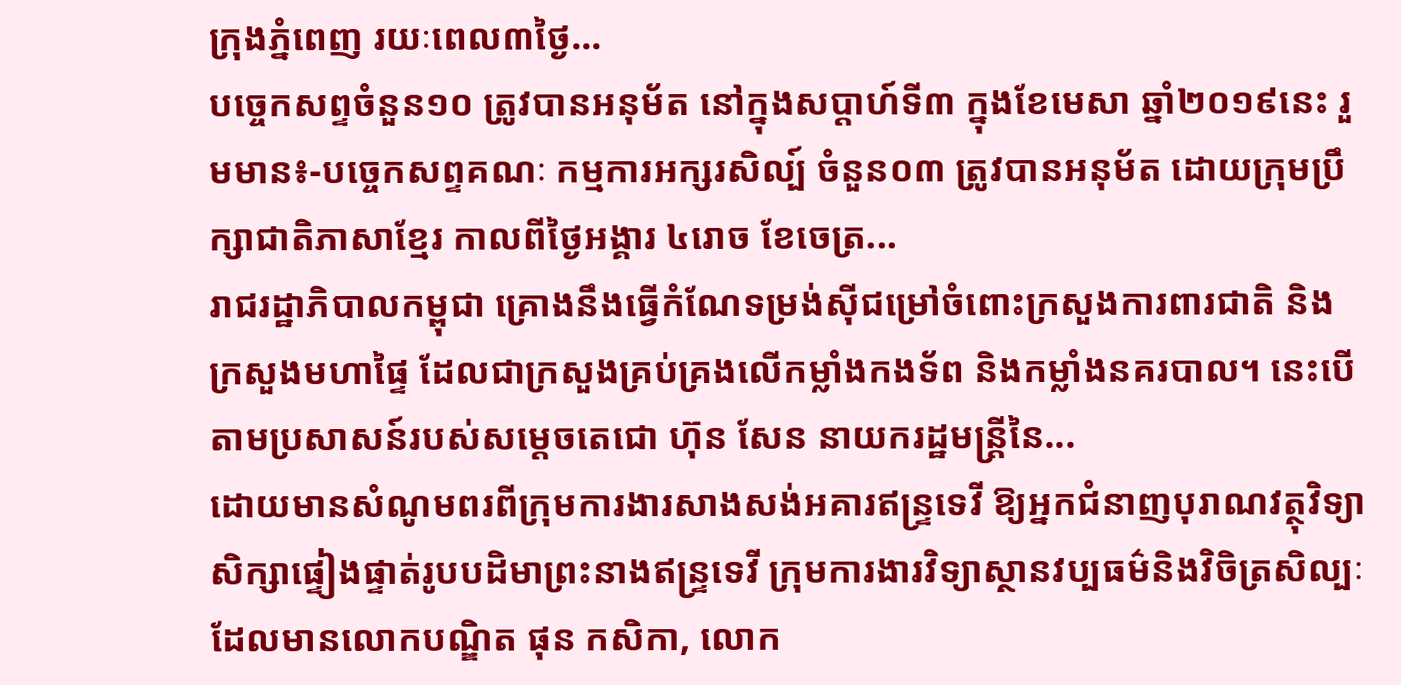ក្រុងភ្នំពេញ រយៈពេល៣ថ្ងៃ...
បច្ចេកសព្ទចំនួន១០ ត្រូវបានអនុម័ត នៅក្នុងសប្តាហ៍ទី៣ ក្នុងខែមេសា ឆ្នាំ២០១៩នេះ រួមមាន៖-បច្ចេកសព្ទគណៈ កម្មការអក្សរសិល្ប៍ ចំនួន០៣ ត្រូវបានអនុម័ត ដោយក្រុមប្រឹក្សាជាតិភាសាខ្មែរ កាលពីថ្ងៃអង្គារ ៤រោច ខែចេត្រ...
រាជរដ្ឋាភិបាលកម្ពុជា គ្រោងនឹងធ្វើកំណែទម្រង់ស៊ីជម្រៅចំពោះក្រសួងការពារជាតិ និងក្រសួងមហាផ្ទៃ ដែលជាក្រសួងគ្រប់គ្រងលើកម្លាំងកងទ័ព និងកម្លាំងនគរបាល។ នេះបើតាមប្រសាសន៍របស់សម្តេចតេជោ ហ៊ុន សែន នាយករដ្ឋមន្រ្តីនៃ...
ដោយមានសំណូមពរពីក្រុមការងារសាងសង់អគារឥន្រ្ទទេវី ឱ្យអ្នកជំនាញបុរាណវត្ថុវិទ្យាសិក្សាផ្ទៀងផ្ទាត់រូបបដិមាព្រះនាងឥន្រ្ទទេវី ក្រុមការងារវិទ្យាស្ថានវប្បធម៌និងវិចិត្រសិល្បៈ ដែលមានលោកបណ្ឌិត ផុន កសិកា, លោក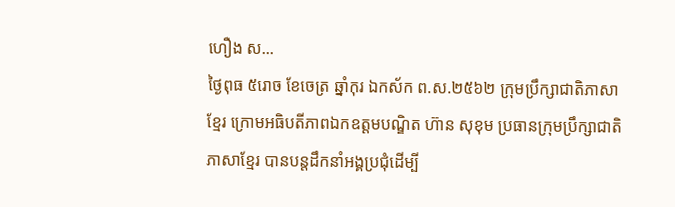ហឿង ស...
ថ្ងៃពុធ ៥រោច ខែចេត្រ ឆ្នាំកុរ ឯកស័ក ព.ស.២៥៦២ ក្រុមប្រឹក្សាជាតិភាសាខ្មែរ ក្រោមអធិបតីភាពឯកឧត្តមបណ្ឌិត ហ៊ាន សុខុម ប្រធានក្រុមប្រឹក្សាជាតិភាសាខ្មែរ បានបន្តដឹកនាំអង្គប្រជុំដេីម្បី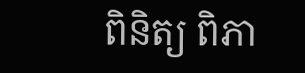ពិនិត្យ ពិភា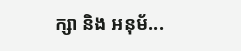ក្សា និង អនុម័...